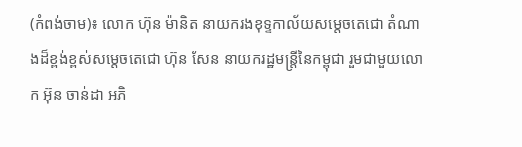(កំពង់ចាម)៖ លោក ហ៊ុន ម៉ានិត នាយករងខុទ្ទកាល័យសម្តេចតេជោ តំណាងដ៏ខ្ពង់ខ្ពស់សម្ដេចតេជោ ហ៊ុន សែន នាយករដ្ឋមន្ត្រីនៃកម្ពុជា រួមជាមួយលោក អ៊ុន ចាន់ដា អភិ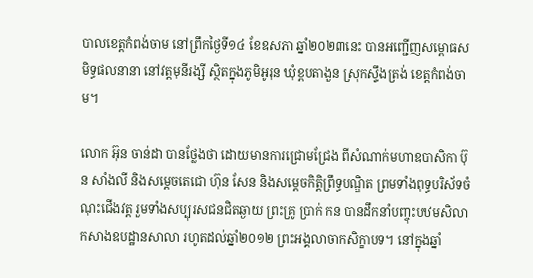បាលខេត្តកំពង់ចាម នៅព្រឹកថ្ងៃទី១៤ ខែឧសភា ឆ្នាំ២០២៣នេះ បានអញ្ជើញសម្ពោធសមិទ្ធផលនានា នៅវត្តមុនីរង្សី ស្ថិតក្នុងភូមិអូរុន ឃុំខ្ពបតាងួន ស្រុកស្ទឹងត្រង់ ខេត្តកំពង់ចាម។

លោក អ៊ុន ចាន់ដា បានថ្លែងថា ដោយមានការជ្រោមជ្រែង ពីសំណាក់មហាឧបាសិកា ប៊ុន សាំងលី និងសម្តេចតេជោ ហ៊ុន សែន និងសម្ដេចកិត្តិព្រឹទ្ធបណ្ឌិត ព្រមទាំងពុទ្ធបរិស័ទចំណុះជើងវត្ត រួមទាំងសប្បុរសជនជិតឆ្ងាយ ព្រះគ្រូ ប្រាក់ កន បានដឹកនាំបញ្ចុះបឋមសិលាកសាងឧបដ្ឋានសាលា រហូតដល់ឆ្នាំ២០១២ ព្រះអង្គលាចាកសិក្ខាបទ។ នៅក្នុងឆ្នាំ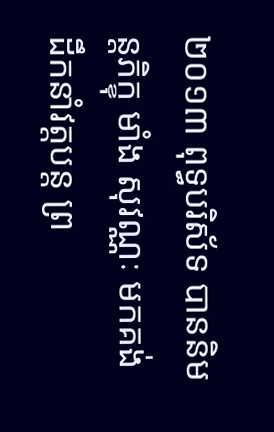២០១៣ ពុទ្ធបរិស័ទ បាននិមន្តភិក្ខុ មាំង សុវណ្ណៈ មកគង់ដឹកនាំវត្តបន្ត ព្រ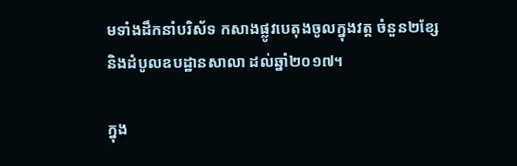មទាំងដឹកនាំបរិស័ទ កសាងផ្លូវបេតុងចូលក្នុងវត្ត ចំនួន២ខ្សែ និងដំបូលឧបដ្ឋានសាលា ដល់ឆ្នាំ២០១៧។

ក្នុង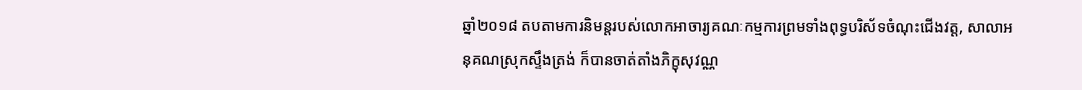ឆ្នាំ២០១៨ តបតាមការនិមន្តរបស់លោកអាចារ្យគណៈកម្មការព្រមទាំងពុទ្ធបរិស័ទចំណុះជើងវត្ត, សាលាអនុគណស្រុកស្ទឹងត្រង់ ក៏បានចាត់តាំងភិក្ខុសុវណ្ណ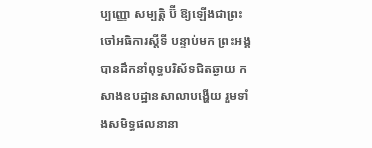ប្បញ្ញោ សម្បត្តិ ប៊ី ឱ្យឡើងជាព្រះចៅអធិការស្តីទី បន្ទាប់មក ព្រះអង្គបានដឹកនាំពុទ្ធបរិស័ទជិតឆ្ងាយ កសាងឧបដ្ឋានសាលាបង្ហើយ រួមទាំងសមិទ្ធផលនានា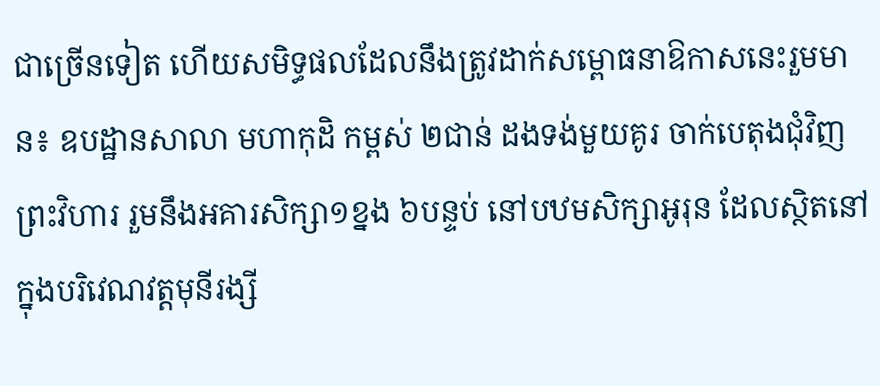ជាច្រើនទៀត ហើយសមិទ្ធផលដែលនឹងត្រូវដាក់សម្ពោធនាឱកាសនេះរួមមាន៖ ឧបដ្ឋានសាលា មហាកុដិ កម្ពស់ ២ជាន់ ដងទង់មួយគូរ ចាក់បេតុងជុំវិញព្រះវិហារ រួមនឹងអគារសិក្សា១ខ្នង ៦បន្ទប់ នៅបឋមសិក្សាអូរុន ដែលស្ថិតនៅក្នុងបរិវេណវត្តមុនីរង្សី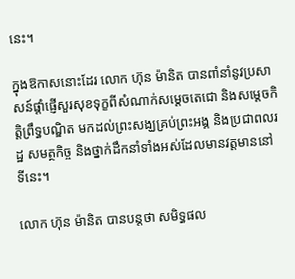នេះ។

ក្នុងឱកាសនោះដែរ លោក ហ៊ុន ម៉ានិត បានពាំនាំនូវប្រសាសន៍ផ្ដាំផ្ញើសួរសុខទុក្ខពីសំណាក់សម្ដេចតេជោ និងសម្ដេចកិត្តិព្រឹទ្ធបណ្ឌិត មកដល់ព្រះសង្ឃគ្រប់ព្រះអង្គ និងប្រជាពលរដ្ឋ សមត្ថកិច្ច និងថ្នាក់ដឹកនាំទាំងអស់ដែលមានវត្តមាននៅទីនេះ។

លោក ហ៊ុន ម៉ានិត បានបន្តថា សមិទ្ធផល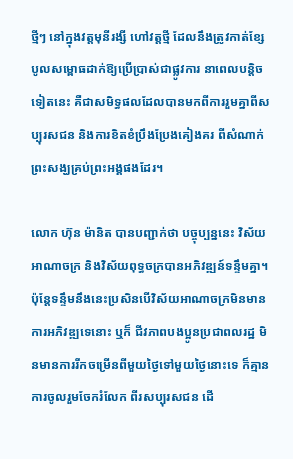ថ្មីៗ នៅក្នុងវត្តមុនីរង្សី ហៅវត្តថ្មី ដែលនឹងត្រូវកាត់ខ្សែបូលសម្ពោធដាក់ឱ្យប្រើប្រាស់ជាផ្លូវការ នាពេលបន្តិចទៀតនេះ គឺជាសមិទ្ធផលដែលបានមកពីការរួមគ្នាពីសប្បុរសជន និងការខិតខំប្រឹងប្រែងគៀងគរ ពីសំណាក់ព្រះសង្ឃគ្រប់ព្រះអង្គផងដែរ។

លោក ហ៊ុន ម៉ានិត បានបញ្ជាក់ថា បច្ចុប្បន្ននេះ វិស័យអាណាចក្រ និងវិស័យពុទ្ធចក្របានអភិវឌ្ឍន៍ទន្ទឹមគ្នា។ ប៉ុន្តែទន្ទឹមនឹងនេះប្រសិនបើវិស័យអាណាចក្រមិនមានការអភិវឌ្ឍទេនោះ ឬក៏ ជីវភាពបងប្អូនប្រជាពលរដ្ឋ មិនមានការរីកចម្រើនពីមួយថ្ងៃទៅមួយថ្ងៃនោះទេ ក៏គ្មានការចូលរួមចែករំលែក ពីរសប្បុរសជន ដើ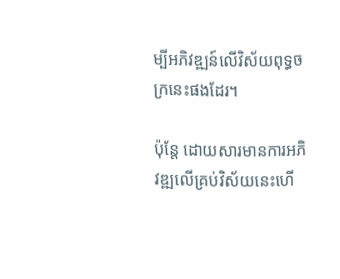ម្បីអភិវឌ្ឍន៍លើវិស័យពុទ្ធចក្រនេះផងដែរ។

ប៉ុន្តែ ដោយសារមានការអភិវឌ្ឍលើគ្រប់វិស័យនេះហើ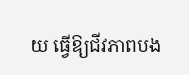យ ធ្វើឱ្យជីវភាពបង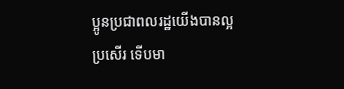ប្អូនប្រជាពលរដ្ឋយើងបានល្អប្រសើរ ទើបមា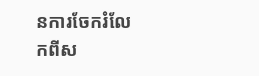នការចែករំលែកពីស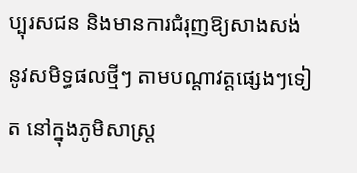ប្បុរសជន និងមានការជំរុញឱ្យសាងសង់នូវសមិទ្ធផលថ្មីៗ តាមបណ្ដាវត្តផ្សេងៗទៀត នៅក្នុងភូមិសាស្ត្រ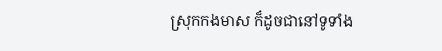ស្រុកកងមាស ក៏ដូចជានៅទូទាំង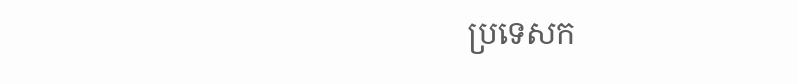ប្រទេសក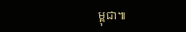ម្ពុជា៕